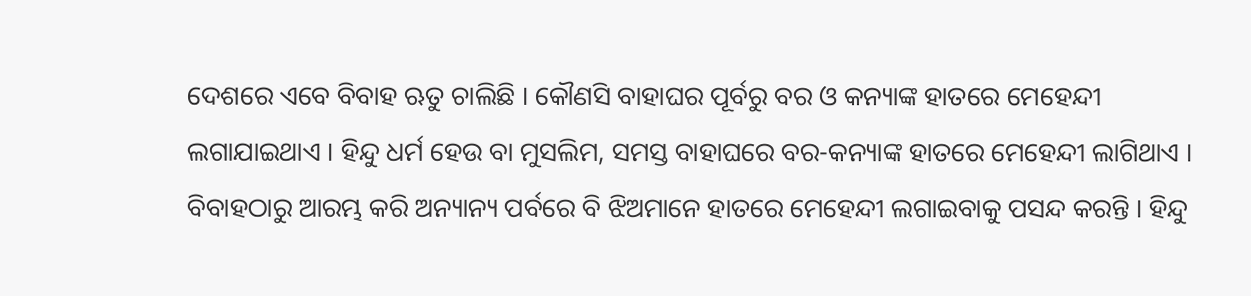ଦେଶରେ ଏବେ ବିବାହ ଋତୁ ଚାଲିଛି । କୌଣସି ବାହାଘର ପୂର୍ବରୁ ବର ଓ କନ୍ୟାଙ୍କ ହାତରେ ମେହେନ୍ଦୀ ଲଗାଯାଇଥାଏ । ହିନ୍ଦୁ ଧର୍ମ ହେଉ ବା ମୁସଲିମ, ସମସ୍ତ ବାହାଘରେ ବର-କନ୍ୟାଙ୍କ ହାତରେ ମେହେନ୍ଦୀ ଲାଗିଥାଏ । ବିବାହଠାରୁ ଆରମ୍ଭ କରି ଅନ୍ୟାନ୍ୟ ପର୍ବରେ ବି ଝିଅମାନେ ହାତରେ ମେହେନ୍ଦୀ ଲଗାଇବାକୁ ପସନ୍ଦ କରନ୍ତି । ହିନ୍ଦୁ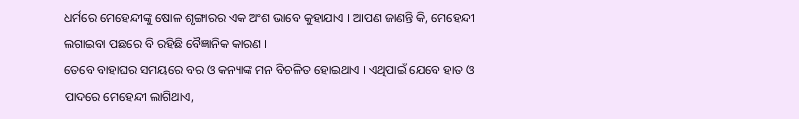ଧର୍ମରେ ମେହେନ୍ଦୀଙ୍କୁ ଷୋଳ ଶୃଙ୍ଗାରର ଏକ ଅଂଶ ଭାବେ କୁହାଯାଏ । ଆପଣ ଜାଣନ୍ତି କି, ମେହେନ୍ଦୀ ଲଗାଇବା ପଛରେ ବି ରହିଛି ବୈଜ୍ଞାନିକ କାରଣ ।
ତେବେ ବାହାଘର ସମୟରେ ବର ଓ କନ୍ୟାଙ୍କ ମନ ବିଚଳିତ ହୋଇଥାଏ । ଏଥିପାଇଁ ଯେବେ ହାତ ଓ ପାଦରେ ମେହେନ୍ଦୀ ଲାଗିଥାଏ,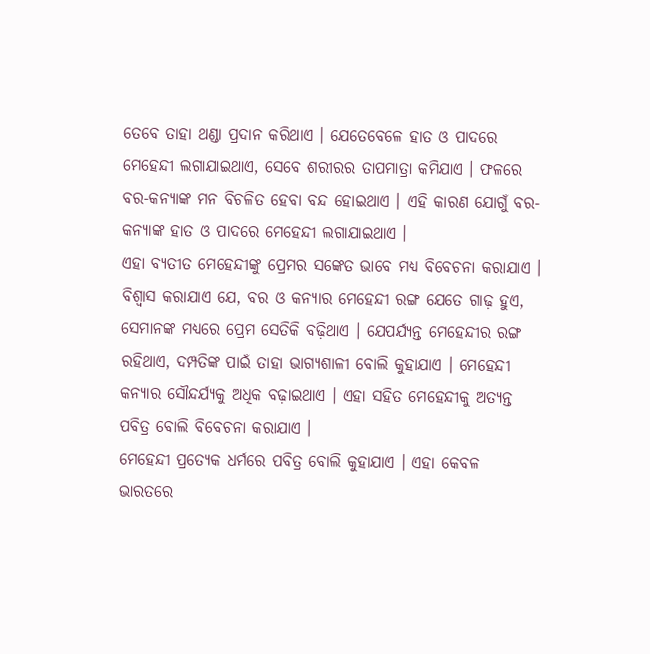ତେବେ ତାହା ଥଣ୍ଡା ପ୍ରଦାନ କରିଥାଏ । ଯେତେବେଳେ ହାତ ଓ ପାଦରେ ମେହେନ୍ଦୀ ଲଗାଯାଇଥାଏ, ସେବେ ଶରୀରର ତାପମାତ୍ରା କମିଯାଏ । ଫଳରେ ବର-କନ୍ୟାଙ୍କ ମନ ବିଚଳିତ ହେବା ବନ୍ଦ ହୋଇଥାଏ । ଏହି କାରଣ ଯୋଗୁଁ ବର-କନ୍ୟାଙ୍କ ହାତ ଓ ପାଦରେ ମେହେନ୍ଦୀ ଲଗାଯାଇଥାଏ ।
ଏହା ବ୍ୟତୀତ ମେହେନ୍ଦୀଙ୍କୁ ପ୍ରେମର ସଙ୍କେତ ଭାବେ ମଧ୍ୟ ବିବେଚନା କରାଯାଏ । ବିଶ୍ୱାସ କରାଯାଏ ଯେ, ବର ଓ କନ୍ୟାର ମେହେନ୍ଦୀ ରଙ୍ଗ ଯେତେ ଗାଢ଼ ହୁଏ, ସେମାନଙ୍କ ମଧ୍ୟରେ ପ୍ରେମ ସେତିକି ବଢ଼ିଥାଏ । ଯେପର୍ଯ୍ୟନ୍ତ ମେହେନ୍ଦୀର ରଙ୍ଗ ରହିଥାଏ, ଦମ୍ପତିଙ୍କ ପାଇଁ ତାହା ଭାଗ୍ୟଶାଳୀ ବୋଲି କୁହାଯାଏ । ମେହେନ୍ଦୀ କନ୍ୟାର ସୌନ୍ଦର୍ଯ୍ୟକୁ ଅଧିକ ବଢ଼ାଇଥାଏ । ଏହା ସହିତ ମେହେନ୍ଦୀକୁ ଅତ୍ୟନ୍ତ ପବିତ୍ର ବୋଲି ବିବେଚନା କରାଯାଏ ।
ମେହେନ୍ଦୀ ପ୍ରତ୍ୟେକ ଧର୍ମରେ ପବିତ୍ର ବୋଲି କୁହାଯାଏ । ଏହା କେବଳ ଭାରତରେ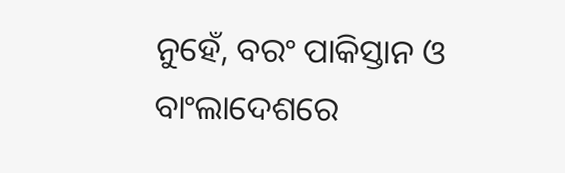ନୁହେଁ, ବରଂ ପାକିସ୍ତାନ ଓ ବାଂଲାଦେଶରେ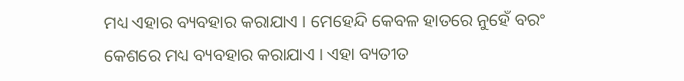ମଧ୍ୟ ଏହାର ବ୍ୟବହାର କରାଯାଏ । ମେହେନ୍ଦି କେବଳ ହାତରେ ନୁହେଁ ବରଂ କେଶରେ ମଧ୍ୟ ବ୍ୟବହାର କରାଯାଏ । ଏହା ବ୍ୟତୀତ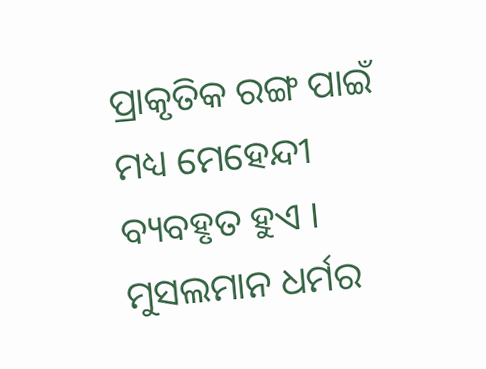ପ୍ରାକୃତିକ ରଙ୍ଗ ପାଇଁ ମଧ୍ୟ ମେହେନ୍ଦୀ ବ୍ୟବହୃତ ହୁଏ । ମୁସଲମାନ ଧର୍ମର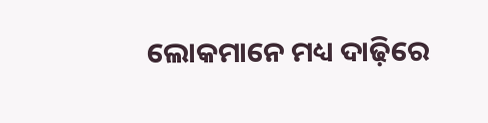ଲୋକମାନେ ମଧ୍ୟ ଦାଢ଼ିରେ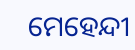ମେହେନ୍ଦୀ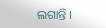ଲଗାନ୍ତି ।